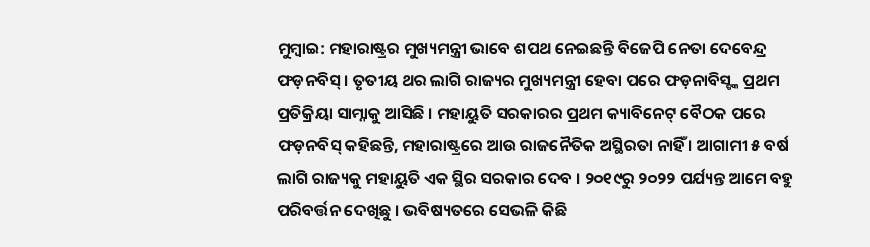ମୁମ୍ବାଇ: ମହାରାଷ୍ଟ୍ରର ମୁଖ୍ୟମନ୍ତ୍ରୀ ଭାବେ ଶପଥ ନେଇଛନ୍ତି ବିଜେପି ନେତା ଦେବେନ୍ଦ୍ର ଫଡ଼ନବିସ୍ । ତୃତୀୟ ଥର ଲାଗି ରାଜ୍ୟର ମୁଖ୍ୟମନ୍ତ୍ରୀ ହେବା ପରେ ଫଡ଼ନାବିସ୍ଙ୍କ ପ୍ରଥମ ପ୍ରତିକ୍ରିୟା ସାମ୍ନାକୁ ଆସିଛି । ମହାୟୁତି ସରକାରର ପ୍ରଥମ କ୍ୟାବିନେଟ୍ ବୈଠକ ପରେ ଫଡ଼ନବିସ୍ କହିଛନ୍ତି, ମହାରାଷ୍ଟ୍ରରେ ଆଉ ରାଜନୈତିକ ଅସ୍ଥିରତା ନାହିଁ । ଆଗାମୀ ୫ ବର୍ଷ ଲାଗି ରାଜ୍ୟକୁ ମହାୟୁତି ଏକ ସ୍ଥିର ସରକାର ଦେବ । ୨୦୧୯ରୁ ୨୦୨୨ ପର୍ଯ୍ୟନ୍ତ ଆମେ ବହୁ ପରିବର୍ତ୍ତନ ଦେଖିଛୁ । ଭବିଷ୍ୟତରେ ସେଭଳି କିଛି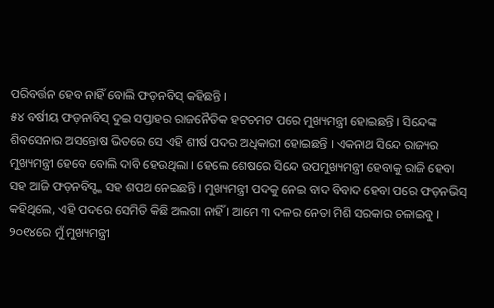ପରିବର୍ତ୍ତନ ହେବ ନାହିଁ ବୋଲି ଫଡ଼ନବିସ୍ କହିଛନ୍ତି ।
୫୪ ବର୍ଷୀୟ ଫଡ଼ନାବିସ୍ ଦୁଇ ସପ୍ତାହର ରାଜନୈତିକ ହଟଚମଟ ପରେ ମୁଖ୍ୟମନ୍ତ୍ରୀ ହୋଇଛନ୍ତି । ସିନ୍ଦେଙ୍କ ଶିବସେନାର ଅସନ୍ତୋଷ ଭିତରେ ସେ ଏହି ଶୀର୍ଷ ପଦର ଅଧିକାରୀ ହୋଇଛନ୍ତି । ଏକନାଥ ସିନ୍ଦେ ରାଜ୍ୟର ମୁଖ୍ୟମନ୍ତ୍ରୀ ହେବେ ବୋଲି ଦାବି ହେଉଥିଲା । ହେଲେ ଶେଷରେ ସିନ୍ଦେ ଉପମୁଖ୍ୟମନ୍ତ୍ରୀ ହେବାକୁ ରାଜି ହେବା ସହ ଆଜି ଫଡ଼ନବିସ୍ଙ୍କ ସହ ଶପଥ ନେଇଛନ୍ତି । ମୁଖ୍ୟମନ୍ତ୍ରୀ ପଦକୁ ନେଇ ବାଦ ବିବାଦ ହେବା ପରେ ଫଡ଼ନଭିସ୍ କହିଥିଲେ, ଏହି ପଦରେ ସେମିତି କିଛି ଅଲଗା ନାହିଁ । ଆମେ ୩ ଦଳର ନେତା ମିଶି ସରକାର ଚଳାଇବୁ ।
୨୦୧୪ରେ ମୁଁ ମୁଖ୍ୟମନ୍ତ୍ରୀ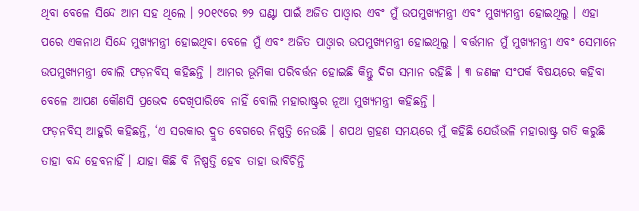ଥିବା ବେଳେ ସିନ୍ଦେ ଆମ ସହ ଥିଲେ । ୨୦୧୯ରେ ୭୨ ଘଣ୍ଟା ପାଇଁ ଅଜିତ ପାଓ୍ବାର ଏବଂ ମୁଁ ଉପମୁଖ୍ୟମନ୍ତ୍ରୀ ଏବଂ ମୁଖ୍ୟମନ୍ତ୍ରୀ ହୋଇଥିଲୁ । ଏହା ପରେ ଏକନାଥ ସିନ୍ଦେ ମୁଖ୍ୟମନ୍ତ୍ରୀ ହୋଇଥିବା ବେଳେ ମୁଁ ଏବଂ ଅଜିତ ପାଓ୍ବାର ଉପମୁଖ୍ୟମନ୍ତ୍ରୀ ହୋଇଥିଲୁ । ବର୍ତ୍ତମାନ ମୁଁ ମୁଖ୍ୟମନ୍ତ୍ରୀ ଏବଂ ସେମାନେ ଉପମୁଖ୍ୟମନ୍ତ୍ରୀ ବୋଲି ଫଡ଼ନବିସ୍ କହିଛନ୍ତି । ଆମର ଭୂମିକା ପରିବର୍ତ୍ତନ ହୋଇଛି କିନ୍ତୁ ଦିଗ ସମାନ ରହିଛି । ୩ ଜଣଙ୍କ ସଂପର୍କ ବିଷୟରେ କହିବା ବେଳେ ଆପଣ କୌଣସି ପ୍ରଭେଦ ଦେଖିପାରିବେ ନାହିଁ ବୋଲି ମହାରାଷ୍ଟ୍ରର ନୂଆ ମୁଖ୍ୟମନ୍ତ୍ରୀ କହିଛନ୍ତି ।
ଫଡ଼ନବିସ୍ ଆହୁରି କହିଛନ୍ତି, ‘ଏ ସରକାର ଦ୍ରୁତ ବେଗରେ ନିଷ୍ପତ୍ତି ନେଉଛି । ଶପଥ ଗ୍ରହଣ ସମୟରେ ମୁଁ କହିଛି ଯେଉଁଭଳି ମହାରାଷ୍ଟ୍ର ଗତି କରୁଛି ତାହା ବନ୍ଦ ହେବନାହିଁ । ଯାହା କିଛି ବି ନିଷ୍ପତ୍ତି ହେବ ତାହା ଭାବିଚିନ୍ତି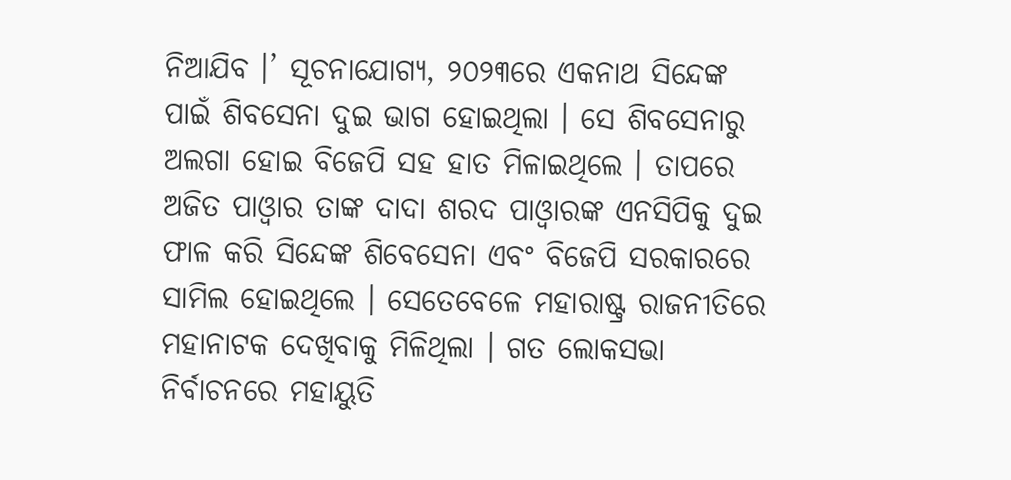ନିଆଯିବ ।’ ସୂଚନାଯୋଗ୍ୟ, ୨୦୨୩ରେ ଏକନାଥ ସିନ୍ଦେଙ୍କ ପାଇଁ ଶିବସେନା ଦୁଇ ଭାଗ ହୋଇଥିଲା । ସେ ଶିବସେନାରୁ ଅଲଗା ହୋଇ ବିଜେପି ସହ ହାତ ମିଳାଇଥିଲେ । ତାପରେ ଅଜିତ ପାଓ୍ବାର ତାଙ୍କ ଦାଦା ଶରଦ ପାଓ୍ବାରଙ୍କ ଏନସିପିକୁ ଦୁଇ ଫାଳ କରି ସିନ୍ଦେଙ୍କ ଶିବେସେନା ଏବଂ ବିଜେପି ସରକାରରେ ସାମିଲ ହୋଇଥିଲେ । ସେତେବେଳେ ମହାରାଷ୍ଟ୍ର ରାଜନୀତିରେ ମହାନାଟକ ଦେଖିବାକୁ ମିଳିଥିଲା । ଗତ ଲୋକସଭା ନିର୍ବାଚନରେ ମହାୟୁତି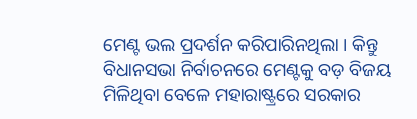ମେଣ୍ଟ ଭଲ ପ୍ରଦର୍ଶନ କରିପାରିନଥିଲା । କିନ୍ତୁ ବିଧାନସଭା ନିର୍ବାଚନରେ ମେଣ୍ଟକୁ ବଡ଼ ବିଜୟ ମିଳିଥିବା ବେଳେ ମହାରାଷ୍ଟ୍ରରେ ସରକାର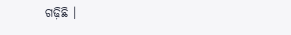ଗଢ଼ିଛି ।